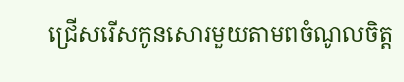ជ្រើសរើសកូនសោរមួយតាមពចំណូលចិត្ត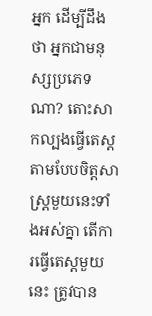អ្នក ដើម្បីដឹងថា អ្នកជាមនុស្សប្រភេទណា? តោះសាកល្បងធ្វើតេស្តតាមបែបចិត្តសាស្ត្រមួយនេះទាំងអស់គ្នា តើការធ្វើតេស្តមួយនេះ ត្រូវបាន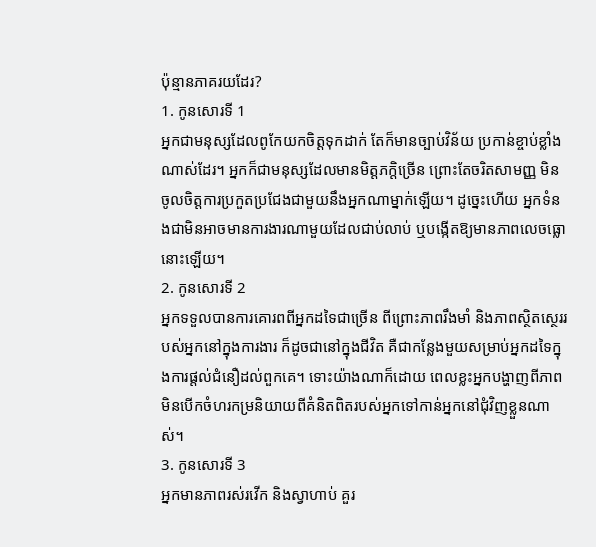ប៉ុន្មានភាគរយដែរ?
1. កូនសោរទី 1
អ្នកជាមនុស្សដែលពូកែយកចិត្តទុកដាក់ តែក៏មានច្បាប់វិន័យ ប្រកាន់ខ្ចាប់ខ្លាំងណាស់ដែរ។ អ្នកក៏ជាមនុស្សដែលមានមិត្តភក្តិច្រើន ព្រោះតែចរិតសាមញ្ញ មិនចូលចិត្តការប្រកួតប្រជែងជាមួយនឹងអ្នកណាម្នាក់ឡើយ។ ដូច្នេះហើយ អ្នកទំនងជាមិនអាចមានការងារណាមួយដែលជាប់លាប់ ឬបង្កើតឱ្យមានភាពលេចធ្លោនោះឡើយ។
2. កូនសោរទី 2
អ្នកទទួលបានការគោរពពីអ្នកដទៃជាច្រើន ពីព្រោះភាពរឹងមាំ និងភាពស្ថិតស្ថេររបស់អ្នកនៅក្នុងការងារ ក៏ដូចជានៅក្នុងជីវិត គឺជាកន្លែងមួយសម្រាប់អ្នកដទៃក្នុងការផ្តល់ជំនឿដល់ពួកគេ។ ទោះយ៉ាងណាក៏ដោយ ពេលខ្លះអ្នកបង្ហាញពីភាពមិនបើកចំហរកម្រនិយាយពីគំនិតពិតរបស់អ្នកទៅកាន់អ្នកនៅជុំវិញខ្លួនណាស់។
3. កូនសោរទី 3
អ្នកមានភាពរស់រវើក និងស្វាហាប់ គួរ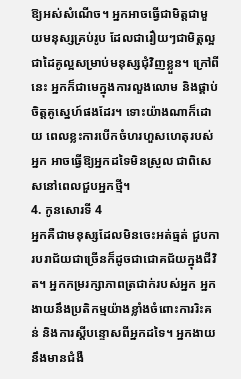ឱ្យអស់សំណើច។ អ្នកអាចធ្វើជាមិត្តជាមួយមនុស្សគ្រប់រូប ដែលជារឿយៗជាមិត្តល្អ ជាដៃគូល្អសម្រាប់មនុស្សជុំវិញខ្លួន។ ក្រៅពីនេះ អ្នកក៏ជាមេក្នុងការលួងលោម និងផ្គាប់ចិត្តគូស្នេហ៍ផងដែរ។ ទោះយ៉ាងណាក៏ដោយ ពេលខ្លះការបើកចំហរហួសហេតុរបស់អ្នក អាចធ្វើឱ្យអ្នកដទៃមិនស្រួល ជាពិសេសនៅពេលជួបអ្នកថ្មី។
4. កូនសោរទី 4
អ្នកគឺជាមនុស្សដែលមិនចេះអត់ធ្មត់ ជួបការបរាជ័យជាច្រើនក៏ដូចជាជោគជ័យក្នុងជីវិត។ អ្នកកម្ររក្សាភាពត្រជាក់របស់អ្នក អ្នកងាយនឹងប្រតិកម្មយ៉ាងខ្លាំងចំពោះការរិះគន់ និងការស្តីបន្ទោសពីអ្នកដទៃ។ អ្នកងាយនឹងមានជំងឺ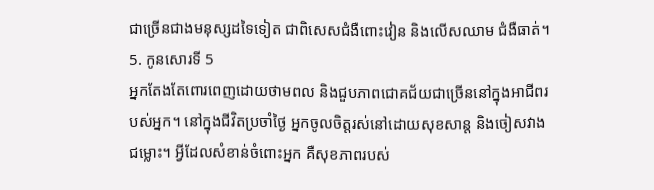ជាច្រើនជាងមនុស្សដទៃទៀត ជាពិសេសជំងឺពោះវៀន និងលើសឈាម ជំងឺធាត់។
5. កូនសោរទី 5
អ្នកតែងតែពោរពេញដោយថាមពល និងជួបភាពជោគជ័យជាច្រើននៅក្នុងអាជីពរបស់អ្នក។ នៅក្នុងជីវិតប្រចាំថ្ងៃ អ្នកចូលចិត្តរស់នៅដោយសុខសាន្ត និងចៀសវាងជម្លោះ។ អ្វីដែលសំខាន់ចំពោះអ្នក គឺសុខភាពរបស់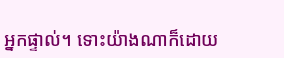អ្នកផ្ទាល់។ ទោះយ៉ាងណាក៏ដោយ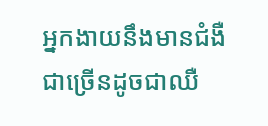អ្នកងាយនឹងមានជំងឺជាច្រើនដូចជាឈឺ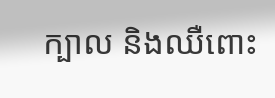ក្បាល និងឈឺពោះ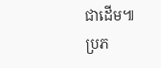ជាដើម៕
ប្រភ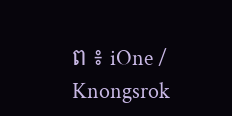ព ៖ iOne / Knongsrok